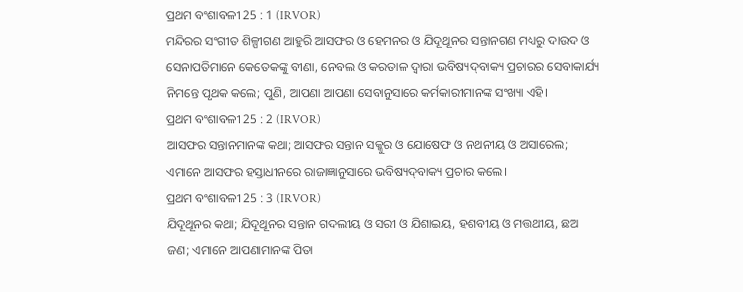ପ୍ରଥମ ବଂଶାବଳୀ 25 : 1 (IRVOR)
ମନ୍ଦିରର ସଂଗୀତ ଶିଳ୍ପୀଗଣ ଆହୁରି ଆସଫର ଓ ହେମନର ଓ ଯିଦୂଥୂନର ସନ୍ତାନଗଣ ମଧ୍ୟରୁ ଦାଉଦ ଓ ସେନାପତିମାନେ କେତେକଙ୍କୁ ବୀଣା, ନେବଲ ଓ କରତାଳ ଦ୍ୱାରା ଭବିଷ୍ୟଦ୍‍ବାକ୍ୟ ପ୍ରଚାରର ସେବାକାର୍ଯ୍ୟ ନିମନ୍ତେ ପୃଥକ କଲେ; ପୁଣି, ଆପଣା ଆପଣା ସେବାନୁସାରେ କର୍ମକାରୀମାନଙ୍କ ସଂଖ୍ୟା ଏହି।
ପ୍ରଥମ ବଂଶାବଳୀ 25 : 2 (IRVOR)
ଆସଫର ସନ୍ତାନମାନଙ୍କ କଥା; ଆସଫର ସନ୍ତାନ ସକ୍କୁର ଓ ଯୋଷେଫ ଓ ନଥନୀୟ ଓ ଅସାରେଲ; ଏମାନେ ଆସଫର ହସ୍ତାଧୀନରେ ରାଜାଜ୍ଞାନୁସାରେ ଭବିଷ୍ୟଦ୍‍ବାକ୍ୟ ପ୍ରଚାର କଲେ।
ପ୍ରଥମ ବଂଶାବଳୀ 25 : 3 (IRVOR)
ଯିଦୂଥୂନର କଥା; ଯିଦୂଥୂନର ସନ୍ତାନ ଗଦଲୀୟ ଓ ସରୀ ଓ ଯିଶାଇୟ, ହଶବୀୟ ଓ ମତ୍ତଥୀୟ, ଛଅ ଜଣ; ଏମାନେ ଆପଣାମାନଙ୍କ ପିତା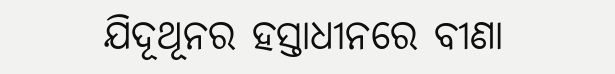ଯିଦୂଥୂନର ହସ୍ତାଧୀନରେ ବୀଣା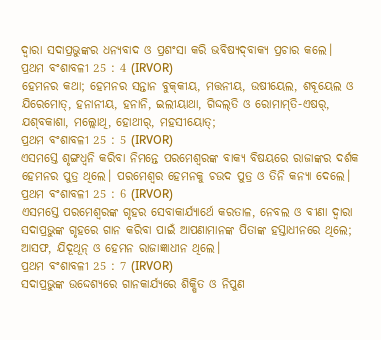ଦ୍ୱାରା ସଦାପ୍ରଭୁଙ୍କର ଧନ୍ୟବାଦ ଓ ପ୍ରଶଂସା କରି ଭବିଷ୍ୟଦ୍‍ବାକ୍ୟ ପ୍ରଚାର କଲେ।
ପ୍ରଥମ ବଂଶାବଳୀ 25 : 4 (IRVOR)
ହେମନର କଥା; ହେମନର ସନ୍ତାନ ବୁକ୍‍କୀୟ, ମତ୍ତନୀୟ, ଉଷୀୟେଲ, ଶବୂୟେଲ ଓ ଯିରେମୋତ୍‍, ହନାନୀୟ, ହନାନି, ଇଲୀୟାଥା, ଗିଦ୍ଦଲ୍‍ତି ଓ ରୋମାମ୍‍ତି-ଏଷର୍‍, ଯଶ୍‍ବକାଶା, ମଲ୍ଲୋଥି, ହୋଥୀର୍‍, ମହସୀୟୋତ୍‍;
ପ୍ରଥମ ବଂଶାବଳୀ 25 : 5 (IRVOR)
ଏସମସ୍ତେ ଶୃଙ୍ଗଧ୍ୱନି କରିବା ନିମନ୍ତେ ପରମେଶ୍ୱରଙ୍କ ବାକ୍ୟ ବିଷୟରେ ରାଜାଙ୍କର ଦର୍ଶକ ହେମନର ପୁତ୍ର ଥିଲେ। ପରମେଶ୍ୱର ହେମନକୁ ଚଉଦ ପୁତ୍ର ଓ ତିନି କନ୍ୟା ଦେଲେ।
ପ୍ରଥମ ବଂଶାବଳୀ 25 : 6 (IRVOR)
ଏସମସ୍ତେ ପରମେଶ୍ୱରଙ୍କ ଗୃହର ସେବାକାର୍ଯ୍ୟାର୍ଥେ କରତାଳ, ନେବଲ ଓ ବୀଣା ଦ୍ୱାରା ସଦାପ୍ରଭୁଙ୍କ ଗୃହରେ ଗାନ କରିବା ପାଇଁ ଆପଣାମାନଙ୍କ ପିତାଙ୍କ ହସ୍ତାଧୀନରେ ଥିଲେ; ଆସଫ, ଯିଦୂଥୂନ୍‍ ଓ ହେମନ ରାଜାଜ୍ଞାଧୀନ ଥିଲେ।
ପ୍ରଥମ ବଂଶାବଳୀ 25 : 7 (IRVOR)
ସଦାପ୍ରଭୁଙ୍କ ଉଦ୍ଦେଶ୍ୟରେ ଗାନକାର୍ଯ୍ୟରେ ଶିକ୍ଷିତ ଓ ନିପୁଣ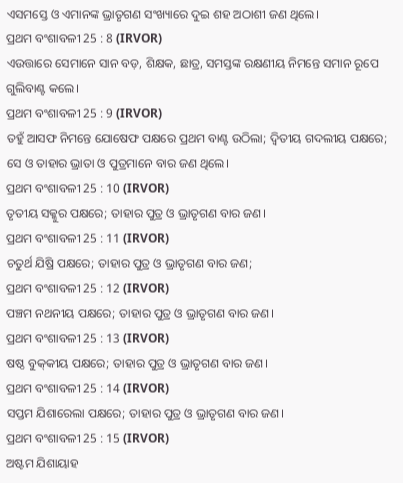ଏସମସ୍ତେ ଓ ଏମାନଙ୍କ ଭ୍ରାତୃଗଣ ସଂଖ୍ୟାରେ ଦୁଇ ଶହ ଅଠାଶୀ ଜଣ ଥିଲେ।
ପ୍ରଥମ ବଂଶାବଳୀ 25 : 8 (IRVOR)
ଏଉତ୍ତାରେ ସେମାନେ ସାନ ବଡ଼, ଶିକ୍ଷକ, ଛାତ୍ର, ସମସ୍ତଙ୍କ ରକ୍ଷଣୀୟ ନିମନ୍ତେ ସମାନ ରୂପେ ଗୁଲିବାଣ୍ଟ କଲେ।
ପ୍ରଥମ ବଂଶାବଳୀ 25 : 9 (IRVOR)
ତହୁଁ ଆସଫ ନିମନ୍ତେ ଯୋଷେଫ ପକ୍ଷରେ ପ୍ରଥମ ବାଣ୍ଟ ଉଠିଲା; ଦ୍ୱିତୀୟ ଗଦଲୀୟ ପକ୍ଷରେ; ସେ ଓ ତାହାର ଭ୍ରାତା ଓ ପୁତ୍ରମାନେ ବାର ଜଣ ଥିଲେ।
ପ୍ରଥମ ବଂଶାବଳୀ 25 : 10 (IRVOR)
ତୃତୀୟ ସକ୍କୁର ପକ୍ଷରେ; ତାହାର ପୁତ୍ର ଓ ଭ୍ରାତୃଗଣ ବାର ଜଣ।
ପ୍ରଥମ ବଂଶାବଳୀ 25 : 11 (IRVOR)
ଚତୁର୍ଥ ଯିଷ୍ରି ପକ୍ଷରେ; ତାହାର ପୁତ୍ର ଓ ଭ୍ରାତୃଗଣ ବାର ଜଣ;
ପ୍ରଥମ ବଂଶାବଳୀ 25 : 12 (IRVOR)
ପଞ୍ଚମ ନଥନୀୟ ପକ୍ଷରେ; ତାହାର ପୁତ୍ର ଓ ଭ୍ରାତୃଗଣ ବାର ଜଣ।
ପ୍ରଥମ ବଂଶାବଳୀ 25 : 13 (IRVOR)
ଷଷ୍ଠ ବୁକ୍‍କୀୟ ପକ୍ଷରେ; ତାହାର ପୁତ୍ର ଓ ଭ୍ରାତୃଗଣ ବାର ଜଣ।
ପ୍ରଥମ ବଂଶାବଳୀ 25 : 14 (IRVOR)
ସପ୍ତମ ଯିଶାରେଲା ପକ୍ଷରେ; ତାହାର ପୁତ୍ର ଓ ଭ୍ରାତୃଗଣ ବାର ଜଣ।
ପ୍ରଥମ ବଂଶାବଳୀ 25 : 15 (IRVOR)
ଅଷ୍ଟମ ଯିଶାୟାହ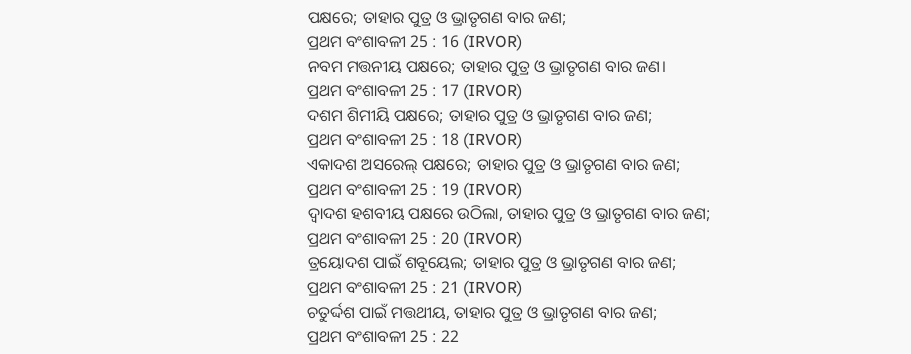ପକ୍ଷରେ; ତାହାର ପୁତ୍ର ଓ ଭ୍ରାତୃଗଣ ବାର ଜଣ;
ପ୍ରଥମ ବଂଶାବଳୀ 25 : 16 (IRVOR)
ନବମ ମତ୍ତନୀୟ ପକ୍ଷରେ; ତାହାର ପୁତ୍ର ଓ ଭ୍ରାତୃଗଣ ବାର ଜଣ।
ପ୍ରଥମ ବଂଶାବଳୀ 25 : 17 (IRVOR)
ଦଶମ ଶିମୀୟି ପକ୍ଷରେ; ତାହାର ପୁତ୍ର ଓ ଭ୍ରାତୃଗଣ ବାର ଜଣ;
ପ୍ରଥମ ବଂଶାବଳୀ 25 : 18 (IRVOR)
ଏକାଦଶ ଅସରେଲ୍‍ ପକ୍ଷରେ; ତାହାର ପୁତ୍ର ଓ ଭ୍ରାତୃଗଣ ବାର ଜଣ;
ପ୍ରଥମ ବଂଶାବଳୀ 25 : 19 (IRVOR)
ଦ୍ୱାଦଶ ହଶବୀୟ ପକ୍ଷରେ ଉଠିଲା, ତାହାର ପୁତ୍ର ଓ ଭ୍ରାତୃଗଣ ବାର ଜଣ;
ପ୍ରଥମ ବଂଶାବଳୀ 25 : 20 (IRVOR)
ତ୍ରୟୋଦଶ ପାଇଁ ଶବୂୟେଲ; ତାହାର ପୁତ୍ର ଓ ଭ୍ରାତୃଗଣ ବାର ଜଣ;
ପ୍ରଥମ ବଂଶାବଳୀ 25 : 21 (IRVOR)
ଚତୁର୍ଦ୍ଦଶ ପାଇଁ ମତ୍ତଥୀୟ, ତାହାର ପୁତ୍ର ଓ ଭ୍ରାତୃଗଣ ବାର ଜଣ;
ପ୍ରଥମ ବଂଶାବଳୀ 25 : 22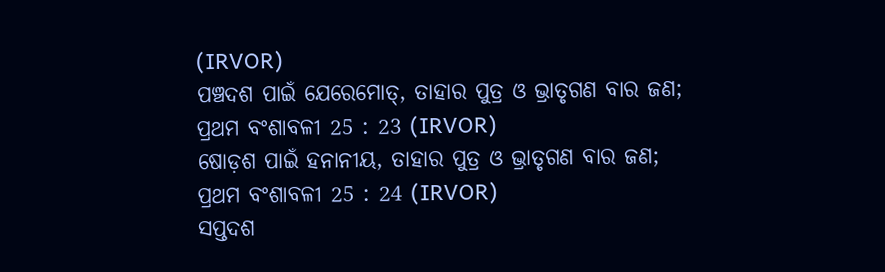(IRVOR)
ପଞ୍ଚଦଶ ପାଇଁ ଯେରେମୋତ୍‍, ତାହାର ପୁତ୍ର ଓ ଭ୍ରାତୃଗଣ ବାର ଜଣ;
ପ୍ରଥମ ବଂଶାବଳୀ 25 : 23 (IRVOR)
ଷୋଡ଼ଶ ପାଇଁ ହନାନୀୟ, ତାହାର ପୁତ୍ର ଓ ଭ୍ରାତୃଗଣ ବାର ଜଣ;
ପ୍ରଥମ ବଂଶାବଳୀ 25 : 24 (IRVOR)
ସପ୍ତଦଶ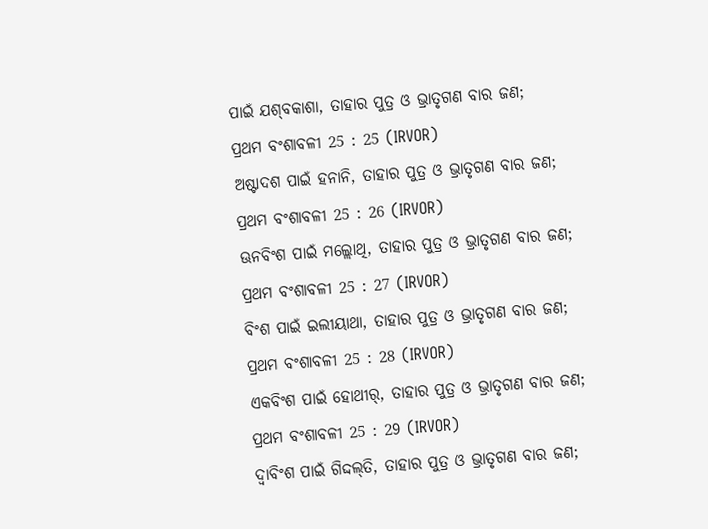ପାଇଁ ଯଶ୍‍ବକାଶା, ତାହାର ପୁତ୍ର ଓ ଭ୍ରାତୃଗଣ ବାର ଜଣ;
ପ୍ରଥମ ବଂଶାବଳୀ 25 : 25 (IRVOR)
ଅଷ୍ଟାଦଶ ପାଇଁ ହନାନି, ତାହାର ପୁତ୍ର ଓ ଭ୍ରାତୃଗଣ ବାର ଜଣ;
ପ୍ରଥମ ବଂଶାବଳୀ 25 : 26 (IRVOR)
ଊନବିଂଶ ପାଇଁ ମଲ୍ଲୋଥି, ତାହାର ପୁତ୍ର ଓ ଭ୍ରାତୃଗଣ ବାର ଜଣ;
ପ୍ରଥମ ବଂଶାବଳୀ 25 : 27 (IRVOR)
ବିଂଶ ପାଇଁ ଇଲୀୟାଥା, ତାହାର ପୁତ୍ର ଓ ଭ୍ରାତୃଗଣ ବାର ଜଣ;
ପ୍ରଥମ ବଂଶାବଳୀ 25 : 28 (IRVOR)
ଏକବିଂଶ ପାଇଁ ହୋଥୀର୍‍, ତାହାର ପୁତ୍ର ଓ ଭ୍ରାତୃଗଣ ବାର ଜଣ;
ପ୍ରଥମ ବଂଶାବଳୀ 25 : 29 (IRVOR)
ଦ୍ୱାବିଂଶ ପାଇଁ ଗିଦ୍ଦଲ୍‍ତି, ତାହାର ପୁତ୍ର ଓ ଭ୍ରାତୃଗଣ ବାର ଜଣ;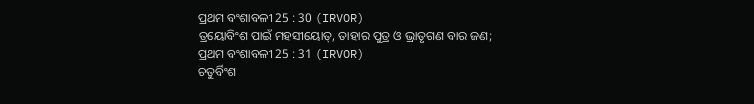ପ୍ରଥମ ବଂଶାବଳୀ 25 : 30 (IRVOR)
ତ୍ରୟୋବିଂଶ ପାଇଁ ମହସୀୟୋତ୍‍, ତାହାର ପୁତ୍ର ଓ ଭ୍ରାତୃଗଣ ବାର ଜଣ;
ପ୍ରଥମ ବଂଶାବଳୀ 25 : 31 (IRVOR)
ଚତୁର୍ବିଂଶ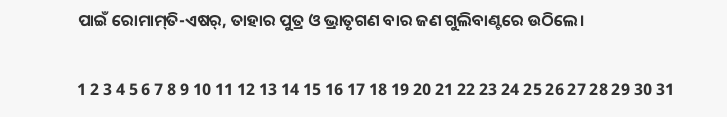ପାଇଁ ରୋମାମ୍‍ତି-ଏଷର୍‍, ତାହାର ପୁତ୍ର ଓ ଭ୍ରାତୃଗଣ ବାର ଜଣ ଗୁଲିବାଣ୍ଟରେ ଉଠିଲେ।

1 2 3 4 5 6 7 8 9 10 11 12 13 14 15 16 17 18 19 20 21 22 23 24 25 26 27 28 29 30 31